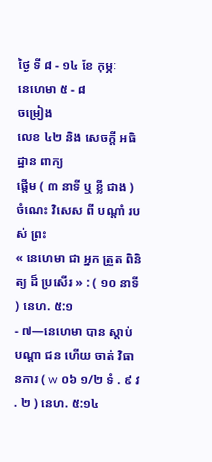ថ្ងៃ ទី ៨ - ១៤ ខែ កុម្ភៈ
នេហេមា ៥ - ៨
ចម្រៀង
លេខ ៤២ និង សេចក្ដី អធិដ្ឋាន ពាក្យ
ផ្ដើម ( ៣ នាទី ឬ ខ្លី ជាង )
ចំណេះ វិសេស ពី បណ្ដាំ របស់ ព្រះ
« នេហេមា ជា អ្នក ត្រួត ពិនិត្យ ដ៏ ប្រសើរ » : ( ១០ នាទី ) នេហ. ៥:១
- ៧—នេហេមា បាន ស្តាប់ បណ្ដា ជន ហើយ ចាត់ វិធានការ ( w ០៦ ១/២ ទំ . ៩ វ . ២ ) នេហ. ៥:១៤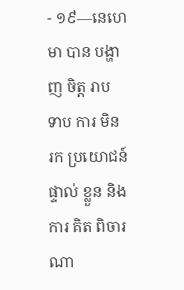- ១៩—នេហេមា បាន បង្ហាញ ចិត្ដ រាប ទាប ការ មិន រក ប្រយោជន៍ ផ្ទាល់ ខ្លួន និង ការ គិត ពិចារណា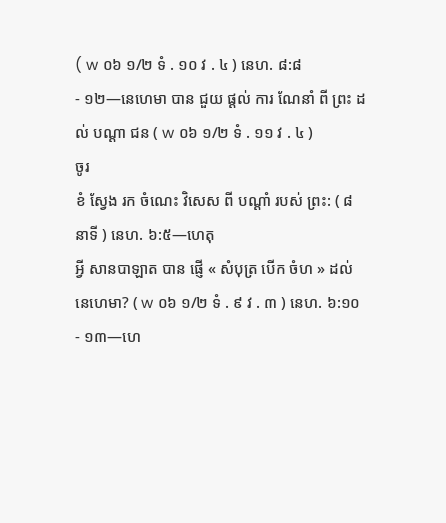( w ០៦ ១/២ ទំ . ១០ វ . ៤ ) នេហ. ៨:៨
- ១២—នេហេមា បាន ជួយ ផ្ដល់ ការ ណែនាំ ពី ព្រះ ដល់ បណ្ដា ជន ( w ០៦ ១/២ ទំ . ១១ វ . ៤ )
ចូរ
ខំ ស្វែង រក ចំណេះ វិសេស ពី បណ្ដាំ របស់ ព្រះ: ( ៨ នាទី ) នេហ. ៦:៥—ហេតុ
អ្វី សានបាឡាត បាន ផ្ញើ « សំបុត្រ បើក ចំហ » ដល់ នេហេមា? ( w ០៦ ១/២ ទំ . ៩ វ . ៣ ) នេហ. ៦:១០
- ១៣—ហេ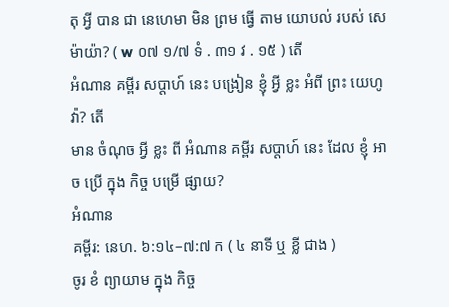តុ អ្វី បាន ជា នេហេមា មិន ព្រម ធ្វើ តាម យោបល់ របស់ សេ ម៉ាយ៉ា? ( w ០៧ ១/៧ ទំ . ៣១ វ . ១៥ ) តើ
អំណាន គម្ពីរ សប្ដាហ៍ នេះ បង្រៀន ខ្ញុំ អ្វី ខ្លះ អំពី ព្រះ យេហូវ៉ា? តើ
មាន ចំណុច អ្វី ខ្លះ ពី អំណាន គម្ពីរ សប្ដាហ៍ នេះ ដែល ខ្ញុំ អាច ប្រើ ក្នុង កិច្ច បម្រើ ផ្សាយ?
អំណាន
គម្ពីរ: នេហ. ៦:១៤–៧:៧ ក ( ៤ នាទី ឬ ខ្លី ជាង )
ចូរ ខំ ព្យាយាម ក្នុង កិច្ច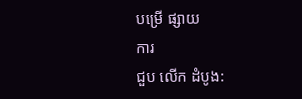បម្រើ ផ្សាយ
ការ
ជួប លើក ដំបូង: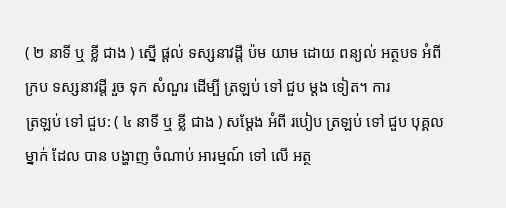( ២ នាទី ឬ ខ្លី ជាង ) ស្នើ ផ្ដល់ ទស្សនាវដ្ដី ប៉ម យាម ដោយ ពន្យល់ អត្ថបទ អំពី ក្រប ទស្សនាវដ្ដី រួច ទុក សំណួរ ដើម្បី ត្រឡប់ ទៅ ជួប ម្ដង ទៀត។ ការ
ត្រឡប់ ទៅ ជួប: ( ៤ នាទី ឬ ខ្លី ជាង ) សម្ដែង អំពី របៀប ត្រឡប់ ទៅ ជួប បុគ្គល ម្នាក់ ដែល បាន បង្ហាញ ចំណាប់ អារម្មណ៍ ទៅ លើ អត្ថ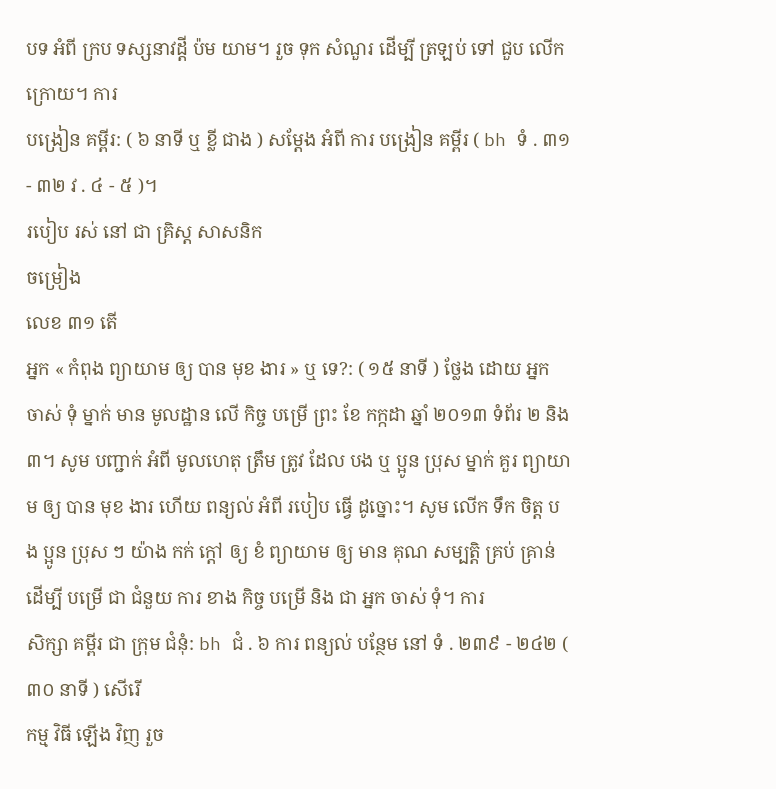បទ អំពី ក្រប ទស្សនាវដ្ដី ប៉ម យាម។ រួច ទុក សំណួរ ដើម្បី ត្រឡប់ ទៅ ជួប លើក ក្រោយ។ ការ
បង្រៀន គម្ពីរ: ( ៦ នាទី ឬ ខ្លី ជាង ) សម្ដែង អំពី ការ បង្រៀន គម្ពីរ ( bh ទំ . ៣១ - ៣២ វ . ៤ - ៥ )។
របៀប រស់ នៅ ជា គ្រិស្ដ សាសនិក
ចម្រៀង
លេខ ៣១ តើ
អ្នក « កំពុង ព្យាយាម ឲ្យ បាន មុខ ងារ » ឬ ទេ?: ( ១៥ នាទី ) ថ្លែង ដោយ អ្នក ចាស់ ទុំ ម្នាក់ មាន មូលដ្ឋាន លើ កិច្ច បម្រើ ព្រះ ខែ កក្កដា ឆ្នាំ ២០១៣ ទំព័រ ២ និង ៣។ សូម បញ្ជាក់ អំពី មូលហេតុ ត្រឹម ត្រូវ ដែល បង ឬ ប្អូន ប្រុស ម្នាក់ គួរ ព្យាយាម ឲ្យ បាន មុខ ងារ ហើយ ពន្យល់ អំពី របៀប ធ្វើ ដូច្នោះ។ សូម លើក ទឹក ចិត្ដ បង ប្អូន ប្រុស ៗ យ៉ាង កក់ ក្ដៅ ឲ្យ ខំ ព្យាយាម ឲ្យ មាន គុណ សម្បត្ដិ គ្រប់ គ្រាន់ ដើម្បី បម្រើ ជា ជំនួយ ការ ខាង កិច្ច បម្រើ និង ជា អ្នក ចាស់ ទុំ។ ការ
សិក្សា គម្ពីរ ជា ក្រុម ជំនុំ: bh ជំ . ៦ ការ ពន្យល់ បន្ថែម នៅ ទំ . ២៣៩ - ២៤២ ( ៣០ នាទី ) សើរើ
កម្ម វិធី ឡើង វិញ រួច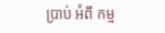ប្រាប់ អំពី កម្ម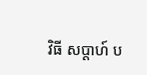វិធី សប្ដាហ៍ ប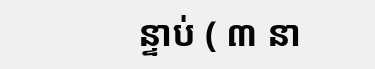ន្ទាប់ ( ៣ នា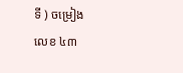ទី ) ចម្រៀង
លេខ ៤៣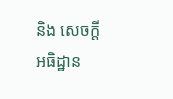និង សេចក្ដី អធិដ្ឋាន